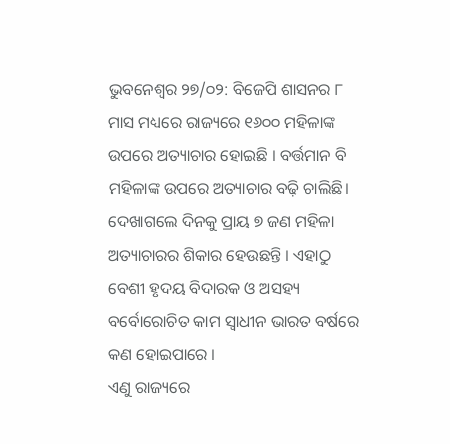ଭୁବନେଶ୍ୱର ୨୭/୦୨: ବିଜେପି ଶାସନର ୮ ମାସ ମଧ୍ୟରେ ରାଜ୍ୟରେ ୧୬୦୦ ମହିଳାଙ୍କ ଉପରେ ଅତ୍ୟାଚାର ହୋଇଛି । ବର୍ତ୍ତମାନ ବି ମହିଳାଙ୍କ ଉପରେ ଅତ୍ୟାଚାର ବଢ଼ି ଚାଲିଛି। ଦେଖାଗଲେ ଦିନକୁ ପ୍ରାୟ ୭ ଜଣ ମହିଳା ଅତ୍ୟାଚାରର ଶିକାର ହେଉଛନ୍ତି । ଏହାଠୁ ବେଶୀ ହୃଦୟ ବିଦାରକ ଓ ଅସହ୍ୟ ବର୍ବୋରୋଚିତ କାମ ସ୍ଵାଧୀନ ଭାରତ ବର୍ଷରେ କଣ ହୋଇପାରେ ।
ଏଣୁ ରାଜ୍ୟରେ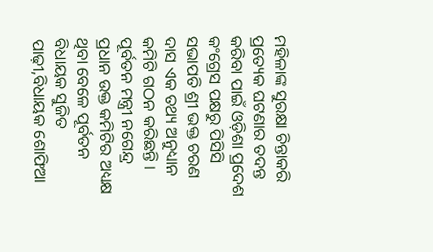ମହିଳାଙ୍କ ସୁରକ୍ଷା ଚିନ୍ତାକରି ପ୍ରତ୍ୟେକ ଘଟଣାର ତଦନ୍ତ କରିବା ପାଇଁ ଓଡ଼ିଶା ପ୍ରଦେଶ କଂଗ୍ରେସ ପକ୍ଷରୁ ପିସିସି ସଭାପତି ଶ୍ରୀ ଭକ୍ତ ଚରଣ ଦାସ ଏକ ତଥ୍ୟ ଅନୁଧ୍ୟାନ କମିଟି ଗଠନ କରିଛନ୍ତି । ପୂର୍ବତନ ମନ୍ତ୍ରୀ ନଗେନ୍ଦ୍ର ପ୍ରଧାନ ଉକ୍ତ କମିଟିର ଅଧ୍ୟକ୍ଷ ଥିବା ବେଳେ ପୂର୍ବତନ ବିଧାୟକ ସୁଜିତ ପାଢ଼ୀ,ବିଧାୟକ ଶୋଫିଆ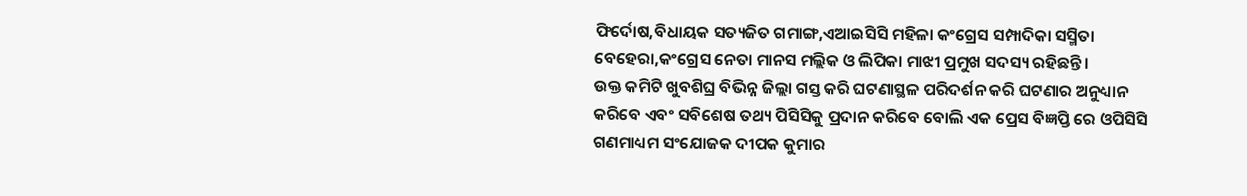ଫିର୍ଦୋଷ,ବିଧାୟକ ସତ୍ୟଜିତ ଗମାଙ୍ଗ,ଏଆଇସିସି ମହିଳା କଂଗ୍ରେସ ସମ୍ପାଦିକା ସସ୍ମିତା ବେହେରା,କଂଗ୍ରେସ ନେତା ମାନସ ମଲ୍ଲିକ ଓ ଲିପିକା ମାଝୀ ପ୍ରମୁଖ ସଦସ୍ୟ ରହିଛନ୍ତି।
ଉକ୍ତ କମିଟି ଖୁବଶିଘ୍ର ବିଭିନ୍ନ ଜିଲ୍ଲା ଗସ୍ତ କରି ଘଟଣାସ୍ଥଳ ପରିଦର୍ଶନ କରି ଘଟଣାର ଅନୁଧ୍ୟାନ କରିବେ ଏବଂ ସବିଶେଷ ତଥ୍ୟ ପିସିସିକୁ ପ୍ରଦାନ କରିବେ ବୋଲି ଏକ ପ୍ରେସ ବିଜ୍ଞପ୍ତି ରେ ଓପିସିସି ଗଣମାଧ୍ୟମ ସଂଯୋଜକ ଦୀପକ କୁମାର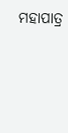ମହାପାତ୍ର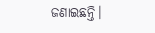ଜଣାଇଛନ୍ତି।